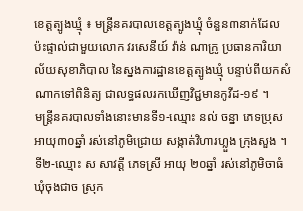ខេត្តត្បូងឃ្មុំ ៖ មន្ត្រីនគរបាលខេត្តត្បូងឃ្មុំ ចំនួន៣នាក់ដែលប៉ះផ្ទាល់ជាមួយលោក វរសេនីយ៍ វ៉ាន់ ណាក្រូ ប្រធានការិយាល័យសុខាភិបាល នៃស្នងការដ្ឋានខេត្តត្បូងឃ្មុំ បន្ទាប់ពីយកសំណាកទៅពិនិត្យ ជាលទ្ធផលរកឃើញវិជ្ជមានកូវីដ-១៩ ។
មន្ត្រីនគរបាលទាំងនោះមានទី១-ឈ្មោះ នល់ ចន្នា ភេទប្រុស អាយុ៣០ឆ្នាំ រស់នៅភូមិជ្រោយ សង្កាត់វិហារហ្លួង ក្រុងសួង ។ ទី២-ឈ្មោះ ស សាវត្តី ភេទស្រី អាយុ ២០ឆ្នាំ រស់នៅភូមិចាធំ ឃុំចុងជាច ស្រុក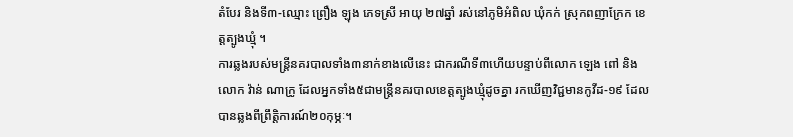តំបែរ និងទី៣-ឈ្មោះ ព្រឿង ឡុង ភេទស្រី អាយុ ២៧ឆ្នាំ រស់នៅភូមិអំពិល ឃុំកក់ ស្រុកពញាក្រែក ខេត្តត្បូងឃ្មុំ ។
ការឆ្លងរបស់មន្រ្តីនគរបាលទាំង៣នាក់ខាងលើនេះ ជាករណីទី៣ហើយបន្ទាប់ពីលោក ឡេង ពៅ និងលោក វ៉ាន់ ណាក្រូ ដែលអ្នកទាំង៥ជាមន្ត្រីនគរបាលខេត្តត្បូងឃ្មុំដូចគ្នា រកឃើញវិជ្ជមានកូវីដ-១៩ ដែលបានឆ្លងពីព្រឹត្តិការណ៍២០កុម្ភៈ។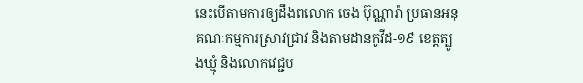នេះបើតាមការឲ្យដឹងពលោក ចេង ប៊ុណ្ណារ៉ា ប្រធានអនុគណៈកម្មការស្រាវជ្រាវ និងតាមដានកូវីដ-១៩ ខេត្តត្បូងឃ្មុំ និងលោកវេជ្ជប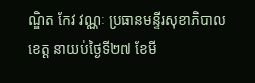ណ្ឌិត កែវ វណ្ណៈ ប្រធានមន្ទីរសុខាភិបាលខេត្ត នាយប់ថ្ងៃទី២៧ ខែមី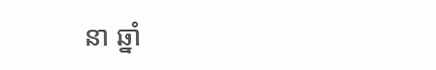នា ឆ្នាំ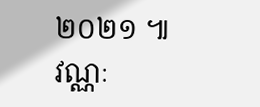២០២១ ៕
វណ្ណៈ